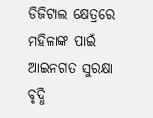ଡିଜିଟାଲ କ୍ଷେତ୍ରରେ ମହିଳାଙ୍କ ପାଇଁ ଆଇନଗତ ସୁରକ୍ଷା ବୃଦ୍ଧି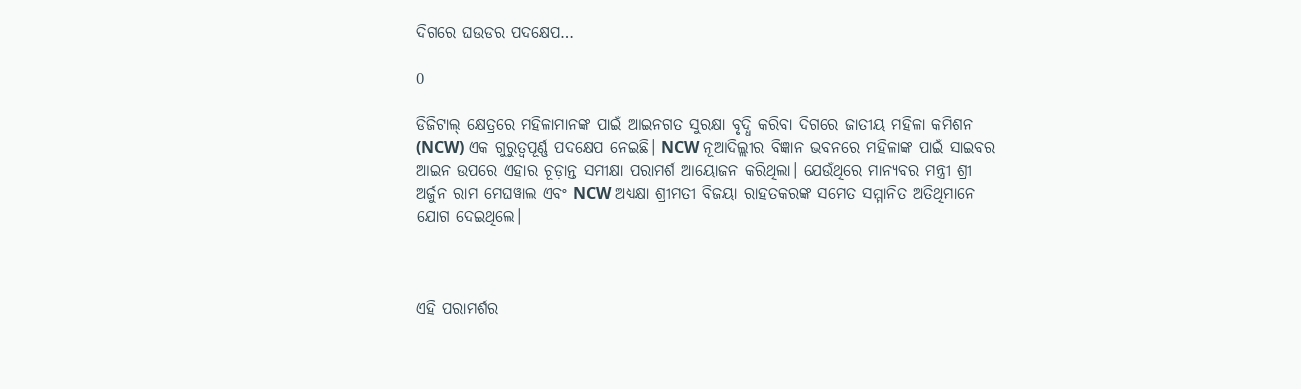ଦିଗରେ ଘଉଡର ପଦକ୍ଷେପ…

0

ଡିଜିଟାଲ୍ କ୍ଷେତ୍ରରେ ମହିଳାମାନଙ୍କ ପାଇଁ ଆଇନଗତ ସୁରକ୍ଷା ବୃଦ୍ଧି କରିବା ଦିଗରେ ଜାତୀୟ ମହିଳା କମିଶନ (NCW) ଏକ ଗୁରୁତ୍ୱପୂର୍ଣ୍ଣ ପଦକ୍ଷେପ ନେଇଛି। NCW ନୂଆଦିଲ୍ଲୀର ବିଜ୍ଞାନ ଭବନରେ ମହିଳାଙ୍କ ପାଇଁ ସାଇବର ଆଇନ ଉପରେ ଏହାର ଚୂଡ଼ାନ୍ତ ସମୀକ୍ଷା ପରାମର୍ଶ ଆୟୋଜନ କରିଥିଲା। ଯେଉଁଥିରେ ମାନ୍ୟବର ମନ୍ତ୍ରୀ ଶ୍ରୀ ଅର୍ଜୁନ ରାମ ମେଘୱାଲ ଏବଂ NCW ଅଧ୍ୟକ୍ଷା ଶ୍ରୀମତୀ ବିଜୟା ରାହତକରଙ୍କ ସମେତ ସମ୍ମାନିତ ଅତିଥିମାନେ ଯୋଗ ଦେଇଥିଲେ।



ଏହି ପରାମର୍ଶର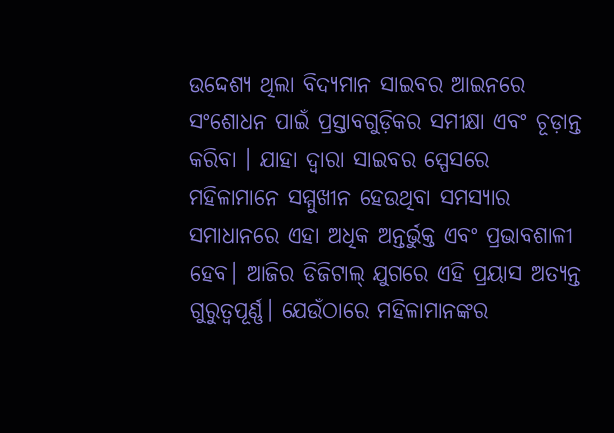ଉଦ୍ଦେଶ୍ୟ ଥିଲା ବିଦ୍ୟମାନ ସାଇବର ଆଇନରେ ସଂଶୋଧନ ପାଇଁ ପ୍ରସ୍ତାବଗୁଡ଼ିକର ସମୀକ୍ଷା ଏବଂ ଚୂଡ଼ାନ୍ତ କରିବା । ଯାହା ଦ୍ଵାରା ସାଇବର ସ୍ପେସରେ ମହିଳାମାନେ ସମ୍ମୁଖୀନ ହେଉଥିବା ସମସ୍ୟାର ସମାଧାନରେ ଏହା ଅଧିକ ଅନ୍ତର୍ଭୁକ୍ତ ଏବଂ ପ୍ରଭାବଶାଳୀ ହେବ। ଆଜିର ଡିଜିଟାଲ୍ ଯୁଗରେ ଏହି ପ୍ରୟାସ ଅତ୍ୟନ୍ତ ଗୁରୁତ୍ୱପୂର୍ଣ୍ଣ। ଯେଉଁଠାରେ ମହିଳାମାନଙ୍କର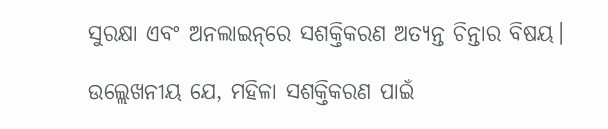ସୁରକ୍ଷା ଏବଂ ଅନଲାଇନ୍‌ରେ ସଶକ୍ତିକରଣ ଅତ୍ୟନ୍ତ ଚିନ୍ତାର ବିଷୟ।

ଉଲ୍ଲେଖନୀୟ ଯେ, ମହିଳା ସଶକ୍ତିକରଣ ପାଇଁ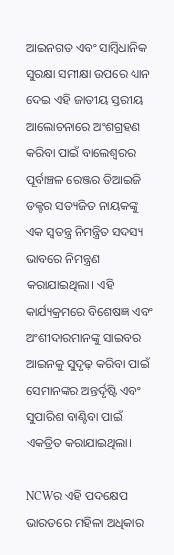ଆଇନଗତ ଏବଂ ସାମ୍ବିଧାନିକ ସୁରକ୍ଷା ସମୀକ୍ଷା ଉପରେ ଧ୍ୟାନ ଦେଇ ଏହି ଜାତୀୟ ସ୍ତରୀୟ ଆଲୋଚନାରେ ଅଂଶଗ୍ରହଣ କରିବା ପାଇଁ ବାଲେଶ୍ୱରର ପୂର୍ବାଞ୍ଚଳ ରେଞ୍ଜର ଡିଆଇଜି ଡକ୍ଟର ସତ୍ୟଜିତ ନାୟକଙ୍କୁ ଏକ ସ୍ୱତନ୍ତ୍ର ନିମନ୍ତ୍ରିତ ସଦସ୍ୟ ଭାବରେ ନିମନ୍ତ୍ରଣ କରାଯାଇଥିଲା। ଏହି କାର୍ଯ୍ୟକ୍ରମରେ ବିଶେଷଜ୍ଞ ଏବଂ ଅଂଶୀଦାରମାନଙ୍କୁ ସାଇବର ଆଇନକୁ ସୁଦୃଢ଼ କରିବା ପାଇଁ ସେମାନଙ୍କର ଅନ୍ତର୍ଦୃଷ୍ଟି ଏବଂ ସୁପାରିଶ ବାଣ୍ଟିବା ପାଇଁ ଏକତ୍ରିତ କରାଯାଇଥିଲା।

NCWର ଏହି ପଦକ୍ଷେପ ଭାରତରେ ମହିଳା ଅଧିକାର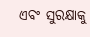ଏବଂ ସୁରକ୍ଷାକୁ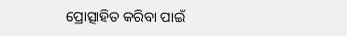ପ୍ରୋତ୍ସାହିତ କରିବା ପାଇଁ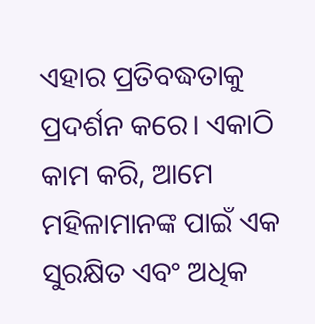ଏହାର ପ୍ରତିବଦ୍ଧତାକୁ ପ୍ରଦର୍ଶନ କରେ। ଏକାଠି କାମ କରି, ଆମେ ମହିଳାମାନଙ୍କ ପାଇଁ ଏକ ସୁରକ୍ଷିତ ଏବଂ ଅଧିକ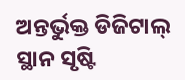ଅନ୍ତର୍ଭୁକ୍ତ ଡିଜିଟାଲ୍ ସ୍ଥାନ ସୃଷ୍ଟି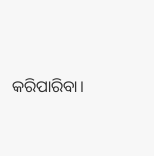କରିପାରିବା।